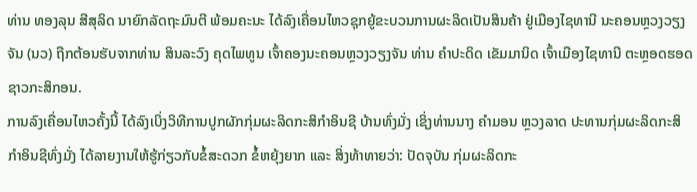ທ່ານ ທອງລຸນ ສີສຸລິດ ນາຍົກລັດຖະມົນຕີ ພ້ອມຄະນະ ໄດ້ລົງເຄື່ອນໄຫວຊຸກຍູ້ຂະບວນການຜະລິດເປັນສິນຄ້າ ຢູ່ເມືອງໄຊທານີ ນະຄອນຫຼວງວຽງຈັນ (ນວ) ຖືກຕ້ອນຮັບຈາກທ່ານ ສິນລະວົງ ຄຸດໄພທູນ ເຈົ້າຄອງນະຄອນຫຼວງວຽງຈັນ ທ່ານ ຄຳປະດິດ ເຂັມມານິດ ເຈົ້າເມືອງໄຊທານີ ຕະຫຼອດຮອດຊາວກະສິກອນ.
ການລົງເຄື່ອນໄຫວຄັ້ງນີ້ ໄດ້ລົງເບິ່ງວິທີການປູກຜັກກຸ່ມຜະລິດກະສິກຳອິນຊີ ບ້ານທົ່ງມັ່ງ ເຊິ່ງທ່ານນາງ ຄຳມອນ ຫຼວງລາດ ປະທານກຸ່ມຜະລິດກະສິກຳອິນຊີທົ່ງມັ່ງ ໄດ້ລາຍງານໃຫ້ຮູ້ກ່ຽວກັບຂໍ້ສະດວກ ຂໍ້ຫຍຸ້ງຍາກ ແລະ ສິ່ງທ້າທາຍວ່າ: ປັດຈຸບັນ ກຸ່ມຜະລິດກະ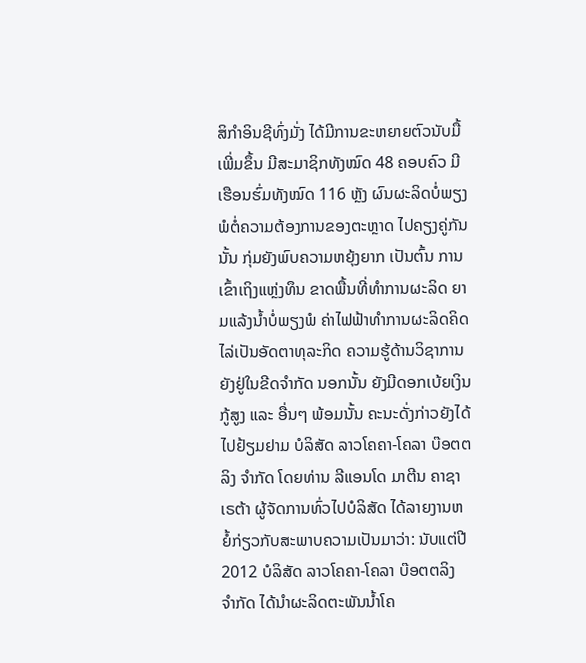ສິກຳອິນຊີທົ່ງມັ່ງ ໄດ້ມີການຂະຫຍາຍຕົວນັບມື້ເພີ່ມຂຶ້ນ ມີສະມາຊິກທັງໝົດ 48 ຄອບຄົວ ມີເຮືອນຮົ່ມທັງໝົດ 116 ຫຼັງ ຜົນຜະລິດບໍ່ພຽງພໍຕໍ່ຄວາມຕ້ອງການຂອງຕະຫຼາດ ໄປຄຽງຄູ່ກັນນັ້ນ ກຸ່ມຍັງພົບຄວາມຫຍຸ້ງຍາກ ເປັນຕົ້ນ ການເຂົ້າເຖິງແຫຼ່ງທຶນ ຂາດພື້ນທີ່ທຳການຜະລິດ ຍາມແລ້ງນ້ຳບໍ່ພຽງພໍ ຄ່າໄຟຟ້າທຳການຜະລິດຄິດໄລ່ເປັນອັດຕາທຸລະກິດ ຄວາມຮູ້ດ້ານວິຊາການຍັງຢູ່ໃນຂີດຈຳກັດ ນອກນັ້ນ ຍັງມີດອກເບ້ຍເງິນກູ້ສູງ ແລະ ອື່ນໆ ພ້ອມນັ້ນ ຄະນະດັ່ງກ່າວຍັງໄດ້ໄປຢ້ຽມຢາມ ບໍລິສັດ ລາວໂຄຄາ-ໂຄລາ ບ໊ອຕຕລິງ ຈຳກັດ ໂດຍທ່ານ ລີແອນໂດ ມາຕີນ ຄາຊາເຣຕ້າ ຜູ້ຈັດການທົ່ວໄປບໍລິສັດ ໄດ້ລາຍງານຫຍໍ້ກ່ຽວກັບສະພາບຄວາມເປັນມາວ່າ: ນັບແຕ່ປີ 2012 ບໍລິສັດ ລາວໂຄຄາ-ໂຄລາ ບ໊ອຕຕລິງ ຈຳກັດ ໄດ້ນຳຜະລິດຕະພັນນ້ຳໂຄ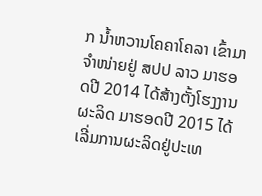ກ ນ້ຳຫວານໂຄຄາໂຄລາ ເຂົ້າມາຈຳໜ່າຍຢູ່ ສປປ ລາວ ມາຮອດປີ 2014 ໄດ້ສ້າງຕັ້ງໂຮງງານຜະລິດ ມາຮອດປີ 2015 ໄດ້ເລີ່ມການຜະລິດຢູ່ປະເທ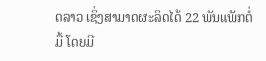ດລາວ ເຊິ່ງສາມາດຜະລິດໄດ້ 22 ພັນແພັກຕໍ່ມື້ ໂດຍມີ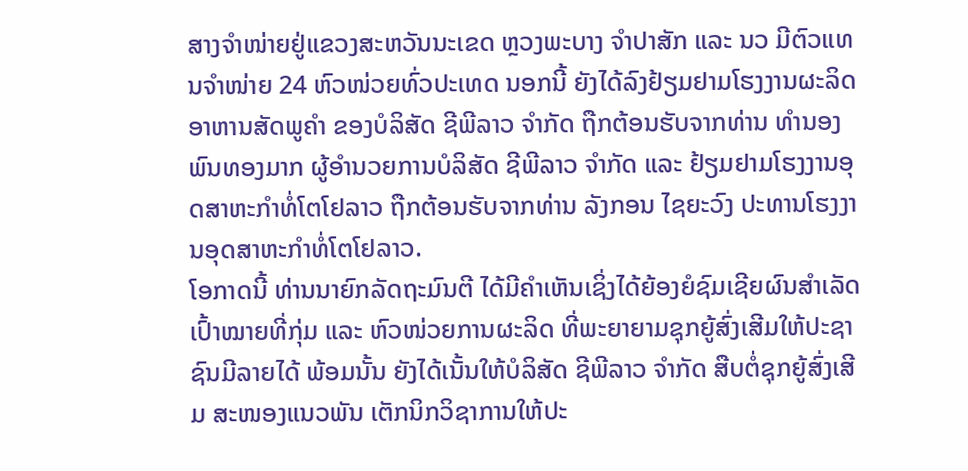ສາງຈຳໜ່າຍຢູ່ແຂວງສະຫວັນນະເຂດ ຫຼວງພະບາງ ຈຳປາສັກ ແລະ ນວ ມີຕົວແທນຈຳໜ່າຍ 24 ຫົວໜ່ວຍທົ່ວປະເທດ ນອກນີ້ ຍັງໄດ້ລົງຢ້ຽມຢາມໂຮງງານຜະລິດອາຫານສັດພູຄຳ ຂອງບໍລິສັດ ຊີພີລາວ ຈຳກັດ ຖືກຕ້ອນຮັບຈາກທ່ານ ທຳນອງ ພົນທອງມາກ ຜູ້ອຳນວຍການບໍລິສັດ ຊີພີລາວ ຈຳກັດ ແລະ ຢ້ຽມຢາມໂຮງງານອຸດສາຫະກຳທໍ່ໂຕໂຢລາວ ຖືກຕ້ອນຮັບຈາກທ່ານ ລັງກອນ ໄຊຍະວົງ ປະທານໂຮງງານອຸດສາຫະກຳທໍ່ໂຕໂຢລາວ.
ໂອກາດນີ້ ທ່ານນາຍົກລັດຖະມົນຕີ ໄດ້ມີຄຳເຫັນເຊິ່ງໄດ້ຍ້ອງຍໍຊົມເຊີຍຜົນສຳເລັດ ເປົ້າໝາຍທີ່ກຸ່ມ ແລະ ຫົວໜ່ວຍການຜະລິດ ທີ່ພະຍາຍາມຊຸກຍູ້ສົ່ງເສີມໃຫ້ປະຊາຊົນມີລາຍໄດ້ ພ້ອມນັ້ນ ຍັງໄດ້ເນັ້ນໃຫ້ບໍລິສັດ ຊີພີລາວ ຈຳກັດ ສືບຕໍ່ຊຸກຍູ້ສົ່ງເສີມ ສະໜອງແນວພັນ ເຕັກນິກວິຊາການໃຫ້ປະ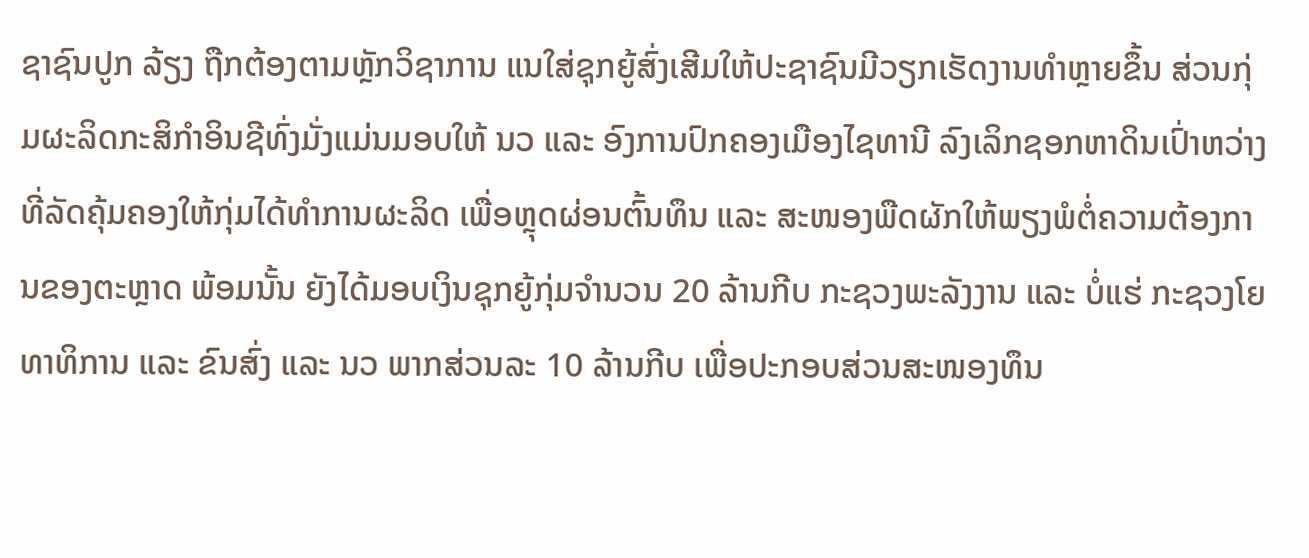ຊາຊົນປູກ ລ້ຽງ ຖືກຕ້ອງຕາມຫຼັກວິຊາການ ແນໃສ່ຊຸກຍູ້ສົ່ງເສີມໃຫ້ປະຊາຊົນມີວຽກເຮັດງານທຳຫຼາຍຂຶ້ນ ສ່ວນກຸ່ມຜະລິດກະສິກຳອິນຊີທົ່ງມັ່ງແມ່ນມອບໃຫ້ ນວ ແລະ ອົງການປົກຄອງເມືອງໄຊທານີ ລົງເລິກຊອກຫາດິນເປົ່າຫວ່າງທີ່ລັດຄຸ້ມຄອງໃຫ້ກຸ່ມໄດ້ທຳການຜະລິດ ເພື່ອຫຼຸດຜ່ອນຕົ້ນທຶນ ແລະ ສະໜອງພືດຜັກໃຫ້ພຽງພໍຕໍ່ຄວາມຕ້ອງການຂອງຕະຫຼາດ ພ້ອມນັ້ນ ຍັງໄດ້ມອບເງິນຊຸກຍູ້ກຸ່ມຈຳນວນ 20 ລ້ານກີບ ກະຊວງພະລັງງານ ແລະ ບໍ່ແຮ່ ກະຊວງໂຍທາທິການ ແລະ ຂົນສົ່ງ ແລະ ນວ ພາກສ່ວນລະ 10 ລ້ານກີບ ເພື່ອປະກອບສ່ວນສະໜອງທຶນ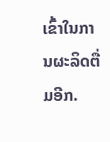ເຂົ້າໃນການຜະລິດຕື່ມອີກ.